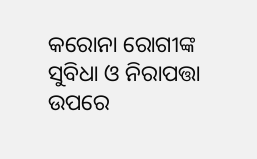କରୋନା ରୋଗୀଙ୍କ ସୁବିଧା ଓ ନିରାପତ୍ତା ଉପରେ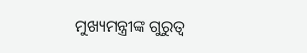ମୁଖ୍ୟମନ୍ତ୍ରୀଙ୍କ ଗୁରୁତ୍ବ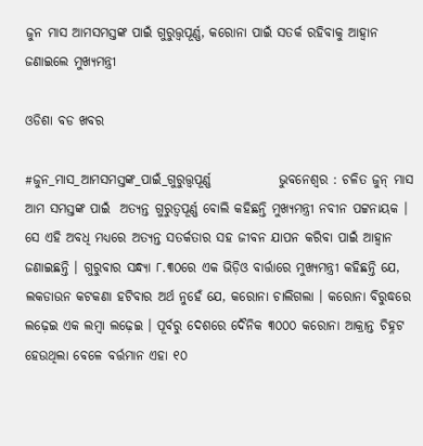ଜୁନ ମାସ ଆମସମସ୍ତଙ୍କ ପାଇଁ ଗୁରୁତ୍ତ୍ବପୂର୍ଣ୍ଣ, କରୋନା ପାଇଁ ସତର୍କ ରହିବାକୁ ଆହ୍ୱାନ ଜଣାଇଲେ ମୁଖ୍ୟମନ୍ତ୍ରୀ

ଓଡିଶା ବଡ ଖବର

#ଜୁନ_ମାସ_ଆମସମସ୍ତଙ୍କ_ପାଇଁ_ଗୁରୁତ୍ତ୍ବପୂର୍ଣ୍ଣ             ଭୁବନେଶ୍ୱର : ଚଳିତ ଜୁନ୍ ମାସ ଆମ ସମସ୍ତଙ୍କ ପାଇଁ  ଅତ୍ୟନ୍ତ ଗୁରୁତ୍ୱପୂର୍ଣ୍ଣ ବୋଲି କହିଛନ୍ତି ମୁଖ୍ୟମନ୍ତ୍ରୀ ନବୀନ ପଟ୍ଟନାୟକ । ସେ ଏହି ଅବଧି ମଧ୍ୟରେ ଅତ୍ୟନ୍ତ ସତର୍କତାର ସହ ଜୀବନ ଯାପନ କରିବା ପାଇଁ ଆହ୍ୱାନ ଜଣାଇଛନ୍ତି । ଗୁରୁବାର ସନ୍ଧ୍ୟା ୮.୩୦ରେ ଏକ ଭିଡ଼ିଓ ବାର୍ତ୍ତାରେ ମୁଖ୍ୟମନ୍ତ୍ରୀ କହିଛନ୍ତି ଯେ, ଲକଡାଉନ କଟକଣା ହଟିବାର ଅର୍ଥ ନୁହେଁ ଯେ, କରୋନା ଚାଲିଗଲା । କରୋନା ବିରୁଦ୍ଧରେ ଲଢ଼େଇ ଏକ ଲମ୍ବା ଲଢ଼େଇ । ପୂର୍ବରୁ ଦେଶରେ ଦୈନିକ ୩୦୦୦ କରୋନା ଆକ୍ରାନ୍ତ ଚିହ୍ନଟ ହେଉଥିଲା ବେଳେ ବର୍ତ୍ତମାନ ଏହା ୧୦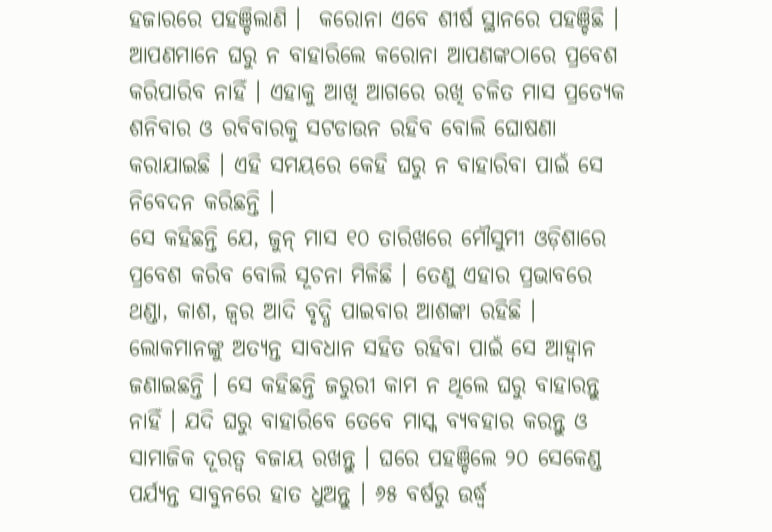ହଜାରରେ ପହଞ୍ଚିଲାଣି ।  କରୋନା ଏବେ ଶୀର୍ଷ ସ୍ଥାନରେ ପହଞ୍ଚିଛି । ଆପଣମାନେ ଘରୁ ନ ବାହାରିଲେ କରୋନା ଆପଣଙ୍କଠାରେ ପ୍ରବେଶ କରିପାରିବ ନାହିଁ । ଏହାକୁ ଆଖି ଆଗରେ ରଖି ଚଳିତ ମାସ ପ୍ରତ୍ୟେକ ଶନିବାର ଓ ରବିବାରକୁ ସଟଡାଉନ ରହିବ ବୋଲି ଘୋଷଣା କରାଯାଇଛି । ଏହି ସମୟରେ କେହି ଘରୁ ନ ବାହାରିବା ପାଇଁ ସେ ନିବେଦନ କରିଛନ୍ତି ।
ସେ କହିଛନ୍ତି ଯେ, ଜୁନ୍ ମାସ ୧୦ ତାରିଖରେ ମୌସୁମୀ ଓଡ଼ିଶାରେ ପ୍ରବେଶ କରିବ ବୋଲି ସୂଚନା ମିଳିଛି । ତେଣୁ ଏହାର ପ୍ରଭାବରେ ଥଣ୍ଡା, କାଶ, ଜ୍ୱର ଆଦି ବୃଦ୍ଧି ପାଇବାର ଆଶଙ୍କା ରହିଛି । ଲୋକମାନଙ୍କୁ ଅତ୍ୟନ୍ତ ସାବଧାନ ସହିତ ରହିବା ପାଇଁ ସେ ଆହ୍ୱାନ ଜଣାଇଛନ୍ତି । ସେ କହିଛନ୍ତି ଜରୁରୀ କାମ ନ ଥିଲେ ଘରୁ ବାହାରନ୍ତୁ ନାହିଁ । ଯଦି ଘରୁ ବାହାରିବେ ତେବେ ମାସ୍କ ବ୍ୟବହାର କରନ୍ତୁ ଓ ସାମାଜିକ ଦୂରତ୍ୱ ବଜାୟ ରଖନ୍ତୁ । ଘରେ ପହଞ୍ଚିଲେ ୨୦ ସେକେଣ୍ଡ ପର୍ଯ୍ୟନ୍ତ ସାବୁନରେ ହାତ ଧୁଅନ୍ତୁ । ୬୫ ବର୍ଷରୁ ଉର୍ଦ୍ଧ୍ୱ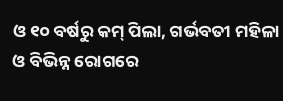ଓ ୧୦ ବର୍ଷରୁ କମ୍ ପିଲା, ଗର୍ଭବତୀ ମହିଳା ଓ ବିଭିନ୍ନ ରୋଗରେ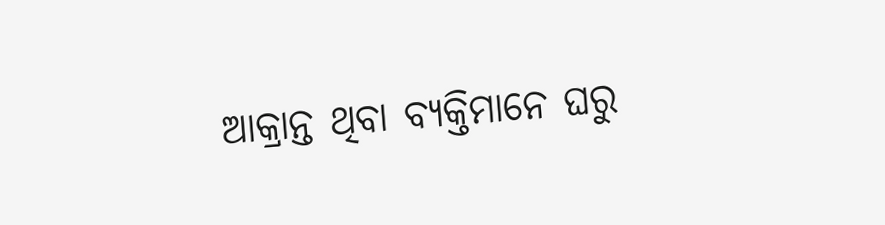ଆକ୍ରାନ୍ତ ଥିବା ବ୍ୟକ୍ତିମାନେ ଘରୁ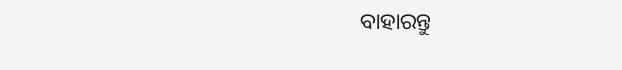ବାହାରନ୍ତୁ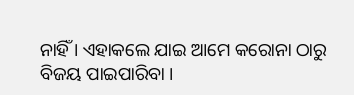ନାହିଁ । ଏହାକଲେ ଯାଇ ଆମେ କରୋନା ଠାରୁ ବିଜୟ ପାଇପାରିବା ।